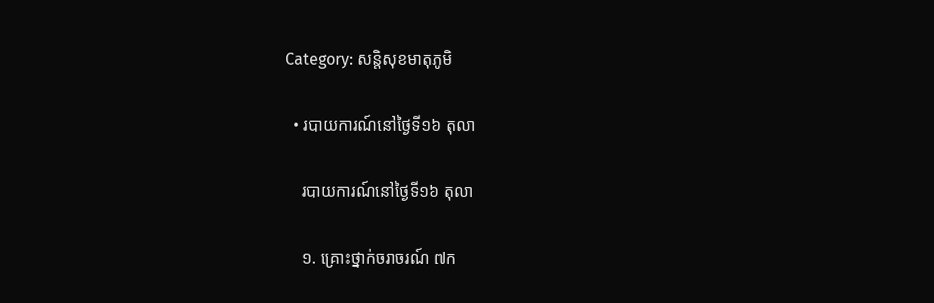Category: សន្តិសុខមាតុភូមិ

  • របាយការណ៍នៅថ្ងៃទី១៦ តុលា

    របាយការណ៍នៅថ្ងៃទី១៦ តុលា

    ១. គ្រោះថ្នាក់ចរាចរណ៍ ៧ក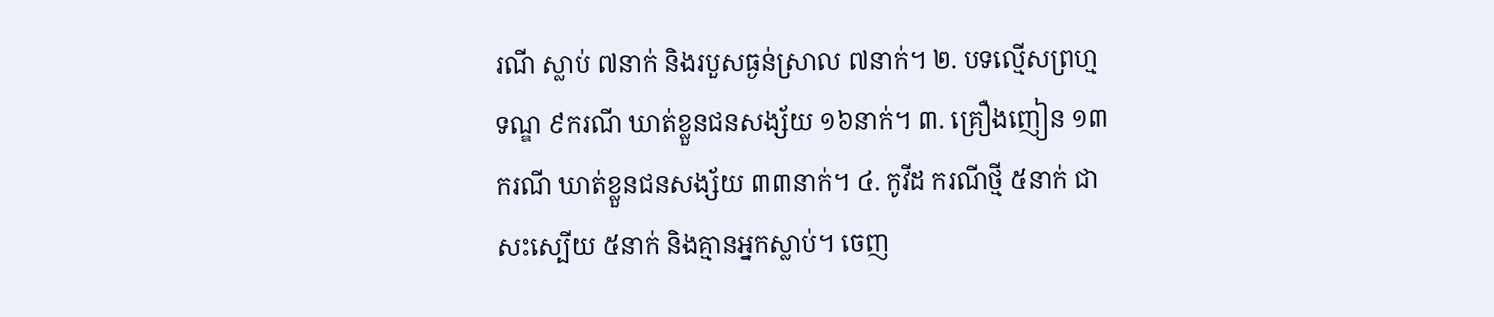រណី ស្លាប់ ៧នាក់ និងរបួសធ្ងន់ស្រាល ៧នាក់។ ២. បទល្មើសព្រហ្មទណ្ឌ ៩ករណី ឃាត់ខ្លួនជនសង្ស័យ ១៦នាក់។ ៣. គ្រឿងញៀន ១៣ករណី ឃាត់ខ្លួនជនសង្ស័យ ៣៣នាក់។ ៤. កូវីដ ករណីថ្មី ៥នាក់ ជាសះស្បើយ ៥នាក់ និងគ្មានអ្នកស្លាប់។ ចេញ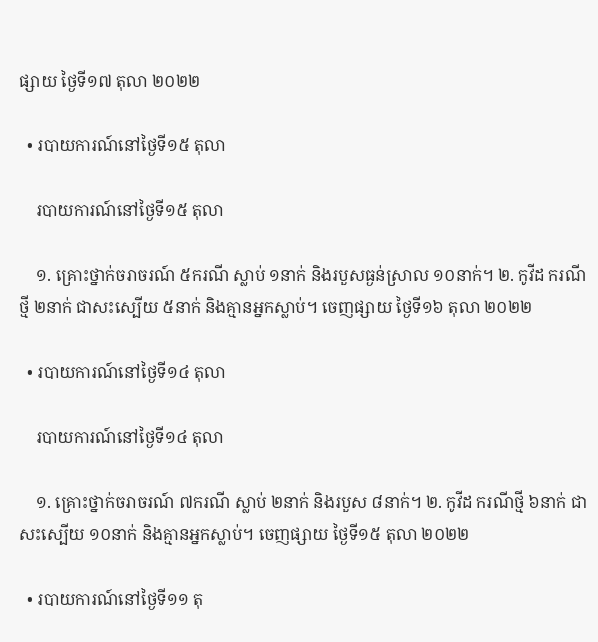ផ្សាយ ថ្ងៃទី១៧ តុលា ២០២២

  • របាយការណ៍នៅថ្ងៃទី១៥ តុលា

    របាយការណ៍នៅថ្ងៃទី១៥ តុលា

    ១. គ្រោះថ្នាក់ចរាចរណ៍ ៥ករណី ស្លាប់ ១នាក់ និងរបួសធ្ងន់ស្រាល ១០នាក់។ ២. កូវីដ ករណីថ្មី ២នាក់ ជាសះស្បើយ ៥នាក់ និងគ្មានអ្នកស្លាប់។ ចេញផ្សាយ ថ្ងៃទី១៦ តុលា ២០២២

  • របាយការណ៍នៅថ្ងៃទី១៤ តុលា

    របាយការណ៍នៅថ្ងៃទី១៤ តុលា

    ១. គ្រោះថ្នាក់ចរាចរណ៍ ៧ករណី ស្លាប់ ២នាក់ និងរបួស ៨នាក់។ ២. កូវីដ ករណីថ្មី ៦នាក់ ជាសះស្បើយ ១០នាក់ និងគ្មានអ្នកស្លាប់។ ចេញផ្សាយ ថ្ងៃទី១៥ តុលា ២០២២

  • របាយការណ៍នៅថ្ងៃទី១១ តុ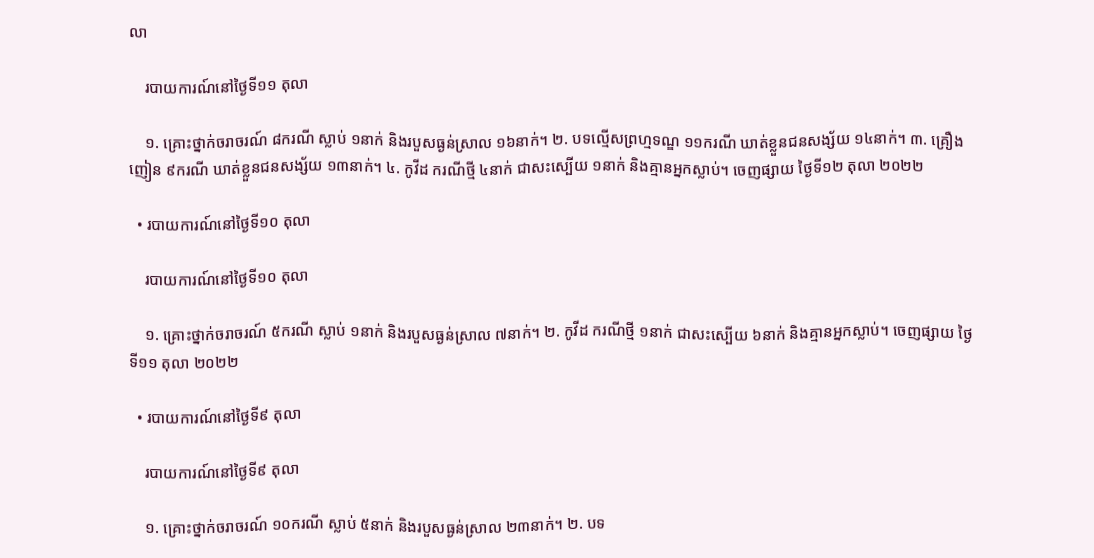លា

    របាយការណ៍នៅថ្ងៃទី១១ តុលា

    ១. គ្រោះថ្នាក់ចរាចរណ៍ ៨ករណី ស្លាប់ ១នាក់ និងរបួសធ្ងន់ស្រាល ១៦នាក់។ ២. បទល្មើសព្រហ្មទណ្ឌ ១១ករណី ឃាត់ខ្លួនជនសង្ស័យ ១៤នាក់។ ៣. គ្រឿងញៀន ៩ករណី ឃាត់ខ្លួនជនសង្ស័យ ១៣នាក់។ ៤. កូវីដ ករណីថ្មី ៤នាក់ ជាសះស្បើយ ១នាក់ និងគ្មានអ្នកស្លាប់។ ចេញផ្សាយ ថ្ងៃទី១២ តុលា ២០២២

  • របាយការណ៍នៅថ្ងៃទី១០ តុលា

    របាយការណ៍នៅថ្ងៃទី១០ តុលា

    ១. គ្រោះថ្នាក់ចរាចរណ៍ ៥ករណី ស្លាប់ ១នាក់ និងរបួសធ្ងន់ស្រាល ៧នាក់។ ២. កូវីដ ករណីថ្មី ១នាក់ ជាសះស្បើយ ៦នាក់ និងគ្មានអ្នកស្លាប់។ ចេញផ្សាយ ថ្ងៃទី១១ តុលា ២០២២

  • របាយការណ៍នៅថ្ងៃទី៩ តុលា

    របាយការណ៍នៅថ្ងៃទី៩ តុលា

    ១. គ្រោះថ្នាក់ចរាចរណ៍ ១០ករណី ស្លាប់ ៥នាក់ និងរបួសធ្ងន់ស្រាល ២៣នាក់។ ២. បទ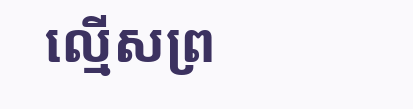ល្មើសព្រ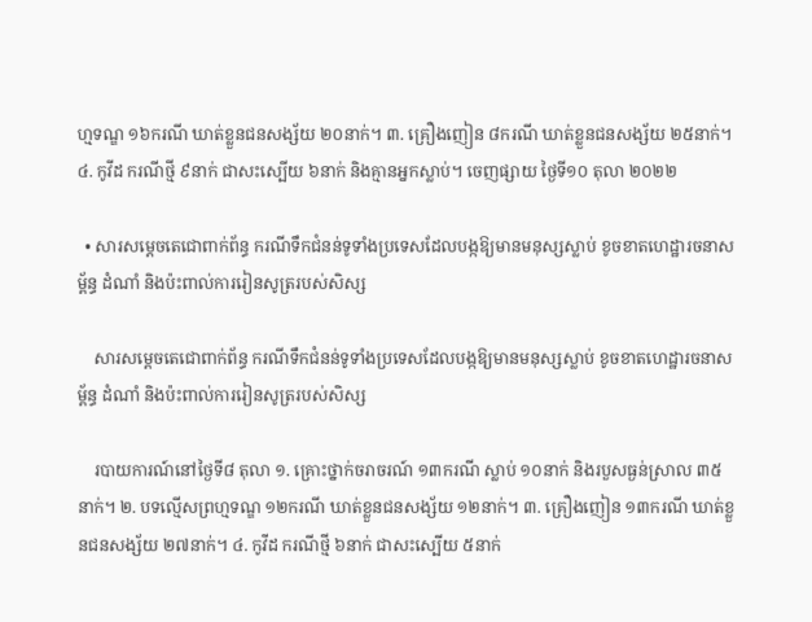ហ្មទណ្ឌ ១៦ករណី ឃាត់ខ្លួនជនសង្ស័យ ២០នាក់។ ៣. គ្រឿងញៀន ៨ករណី ឃាត់ខ្លួនជនសង្ស័យ ២៥នាក់។ ៤. កូវីដ ករណីថ្មី ៩នាក់ ជាសះស្បើយ ៦នាក់ និងគ្មានអ្នកស្លាប់។ ចេញផ្សាយ ថ្ងៃទី១០ តុលា ២០២២

  • សារសម្តេចតេជោពាក់ព័ន្ធ ករណីទឹកជំនន់ទូទាំងប្រទេសដែលបង្កឱ្យមានមនុស្សស្លាប់ ខូចខាតហេដ្ឋារចនាសម្ព័ន្ធ ដំណាំ និងប៉ះពាល់ការរៀនសូត្ររបស់សិស្ស

    សារសម្តេចតេជោពាក់ព័ន្ធ ករណីទឹកជំនន់ទូទាំងប្រទេសដែលបង្កឱ្យមានមនុស្សស្លាប់ ខូចខាតហេដ្ឋារចនាសម្ព័ន្ធ ដំណាំ និងប៉ះពាល់ការរៀនសូត្ររបស់សិស្ស

    របាយការណ៍នៅថ្ងៃទី៨ តុលា ១. គ្រោះថ្នាក់ចរាចរណ៍ ១៣ករណី ស្លាប់ ១០នាក់ និងរបួសធ្ងន់ស្រាល ៣៥នាក់។ ២. បទល្មើសព្រហ្មទណ្ឌ ១២ករណី ឃាត់ខ្លួនជនសង្ស័យ ១២នាក់។ ៣. គ្រឿងញៀន ១៣ករណី ឃាត់ខ្លួនជនសង្ស័យ ២៧នាក់។ ៤. កូវីដ ករណីថ្មី ៦នាក់ ជាសះស្បើយ ៥នាក់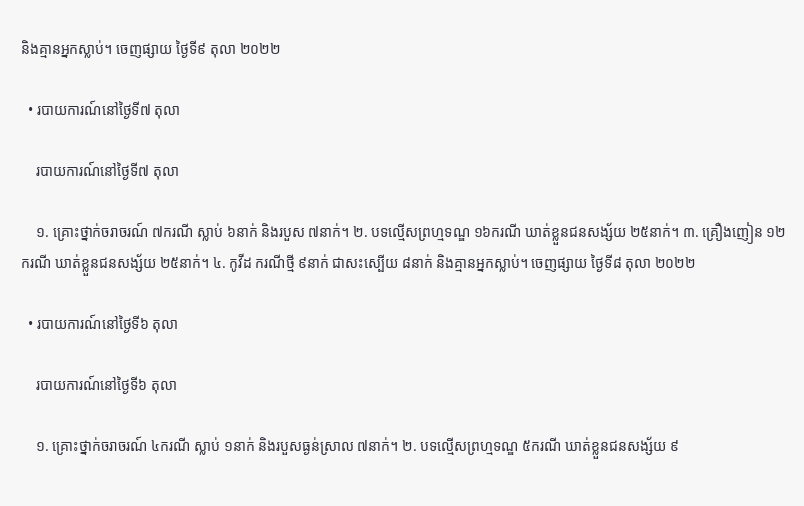និងគ្មានអ្នកស្លាប់។ ចេញផ្សាយ ថ្ងៃទី៩ តុលា ២០២២

  • របាយការណ៍នៅថ្ងៃទី៧ តុលា

    របាយការណ៍នៅថ្ងៃទី៧ តុលា

    ១. គ្រោះថ្នាក់ចរាចរណ៍ ៧ករណី ស្លាប់ ៦នាក់ និងរបួស ៧នាក់។ ២. បទល្មើសព្រហ្មទណ្ឌ ១៦ករណី ឃាត់ខ្លួនជនសង្ស័យ ២៥នាក់។ ៣. គ្រឿងញៀន ១២ករណី ឃាត់ខ្លួនជនសង្ស័យ ២៥នាក់។ ៤. កូវីដ ករណីថ្មី ៩នាក់ ជាសះស្បើយ ៨នាក់ និងគ្មានអ្នកស្លាប់។ ចេញផ្សាយ ថ្ងៃទី៨ តុលា ២០២២

  • របាយការណ៍នៅថ្ងៃទី៦ តុលា

    របាយការណ៍នៅថ្ងៃទី៦ តុលា

    ១. គ្រោះថ្នាក់ចរាចរណ៍ ៤ករណី ស្លាប់ ១នាក់ និងរបួសធ្ងន់ស្រាល ៧នាក់។ ២. បទល្មើសព្រហ្មទណ្ឌ ៥ករណី ឃាត់ខ្លួនជនសង្ស័យ ៩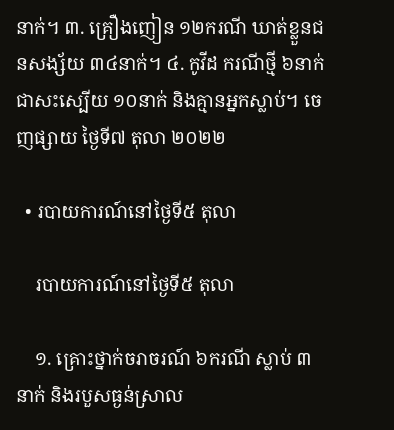នាក់។ ៣. គ្រឿងញៀន ១២ករណី ឃាត់ខ្លួនជនសង្ស័យ ៣៤នាក់។ ៤. កូវីដ ករណីថ្មី ៦នាក់ ជាសះស្បើយ ១០នាក់ និងគ្មានអ្នកស្លាប់។ ចេញផ្សាយ ថ្ងៃទី៧ តុលា ២០២២

  • របាយការណ៍នៅថ្ងៃទី៥ តុលា

    របាយការណ៍នៅថ្ងៃទី៥ តុលា

    ១. គ្រោះថ្នាក់ចរាចរណ៍ ៦ករណី ស្លាប់ ៣នាក់ និងរបួសធ្ងន់ស្រាល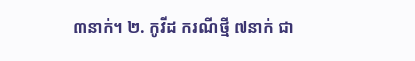៣នាក់។ ២. កូវីដ ករណីថ្មី ៧នាក់ ជា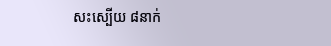សះស្បើយ ៨នាក់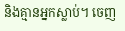និងគ្មានអ្នកស្លាប់។ ចេញ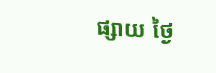ផ្សាយ ថ្ងៃ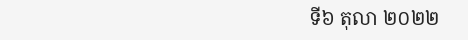ទី៦ តុលា ២០២២